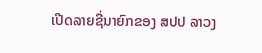ເປີດລາຍຊື່ນາຍົກຂອງ ສປປ ລາວງ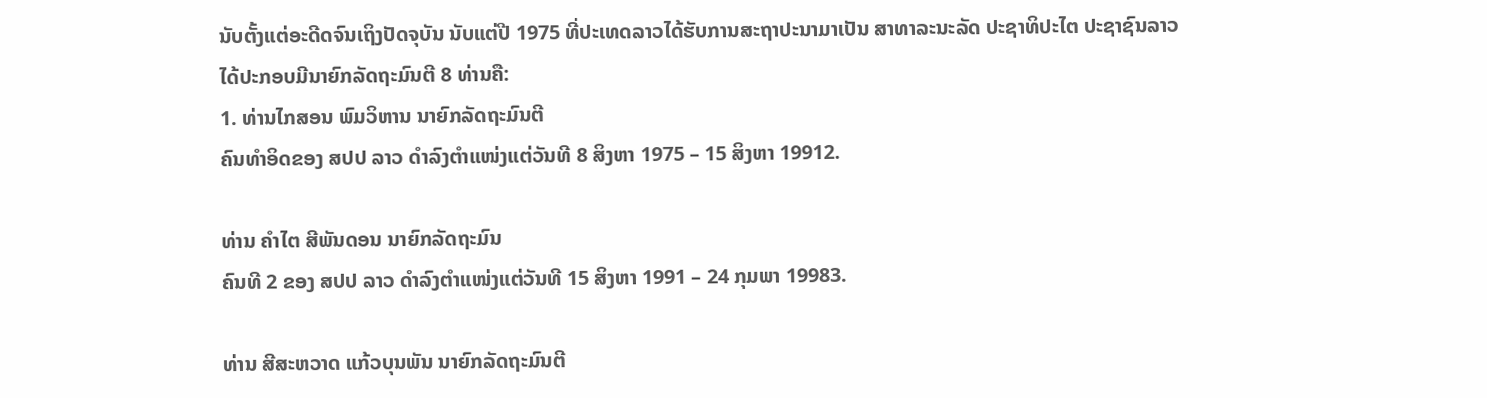ນັບຕັ້ງແຕ່ອະດີດຈົນເຖິງປັດຈຸບັນ ນັບແຕ່ປີ 1975 ທີ່ປະເທດລາວໄດ້ຮັບການສະຖາປະນາມາເປັນ ສາທາລະນະລັດ ປະຊາທິປະໄຕ ປະຊາຊົນລາວ ໄດ້ປະກອບມີນາຍົກລັດຖະມົນຕີ 8 ທ່ານຄື:
1. ທ່ານໄກສອນ ພົມວິຫານ ນາຍົກລັດຖະມົນຕີ
ຄົນທໍາອິດຂອງ ສປປ ລາວ ດໍາລົງຕໍາແໜ່ງແຕ່ວັນທີ 8 ສິງຫາ 1975 – 15 ສິງຫາ 19912.

ທ່ານ ຄໍາໄຕ ສີພັນດອນ ນາຍົກລັດຖະມົນ
ຄົນທີ 2 ຂອງ ສປປ ລາວ ດໍາລົງຕໍາແໜ່ງແຕ່ວັນທີ 15 ສິງຫາ 1991 – 24 ກຸມພາ 19983.

ທ່ານ ສີສະຫວາດ ແກ້ວບຸນພັນ ນາຍົກລັດຖະມົນຕີ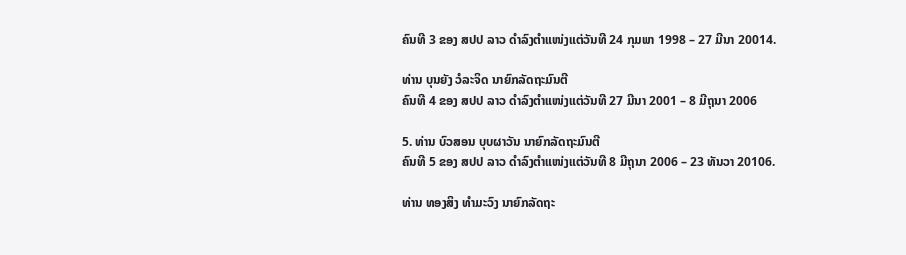ຄົນທີ 3 ຂອງ ສປປ ລາວ ດໍາລົງຕໍາແໜ່ງແຕ່ວັນທີ 24 ກຸມພາ 1998 – 27 ມີນາ 20014.

ທ່ານ ບຸນຍັງ ວໍລະຈິດ ນາຍົກລັດຖະມົນຕີ
ຄົນທີ 4 ຂອງ ສປປ ລາວ ດໍາລົງຕໍາແໜ່ງແຕ່ວັນທີ 27 ມີນາ 2001 – 8 ມີຖຸນາ 2006

5. ທ່ານ ບົວສອນ ບຸບຜາວັນ ນາຍົກລັດຖະມົນຕີ
ຄົນທີ 5 ຂອງ ສປປ ລາວ ດໍາລົງຕໍາແໜ່ງແຕ່ວັນທີ 8 ມີຖຸນາ 2006 – 23 ທັນວາ 20106.

ທ່ານ ທອງສິງ ທໍາມະວົງ ນາຍົກລັດຖະ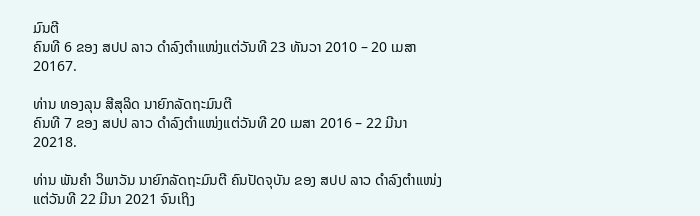ມົນຕີ
ຄົນທີ 6 ຂອງ ສປປ ລາວ ດໍາລົງຕໍາແໜ່ງແຕ່ວັນທີ 23 ທັນວາ 2010 – 20 ເມສາ 20167.

ທ່ານ ທອງລຸນ ສີສຸລິດ ນາຍົກລັດຖະມົນຕີ
ຄົນທີ 7 ຂອງ ສປປ ລາວ ດໍາລົງຕໍາແໜ່ງແຕ່ວັນທີ 20 ເມສາ 2016 – 22 ມີນາ 20218.

ທ່ານ ພັນຄໍາ ວິພາວັນ ນາຍົກລັດຖະມົນຕີ ຄົນປັດຈຸບັນ ຂອງ ສປປ ລາວ ດໍາລົງຕໍາແໜ່ງແຕ່ວັນທີ 22 ມີນາ 2021 ຈົນເຖິງ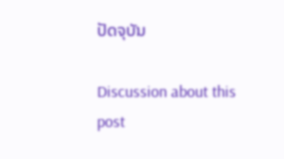ປັດຈຸບັນ

Discussion about this post